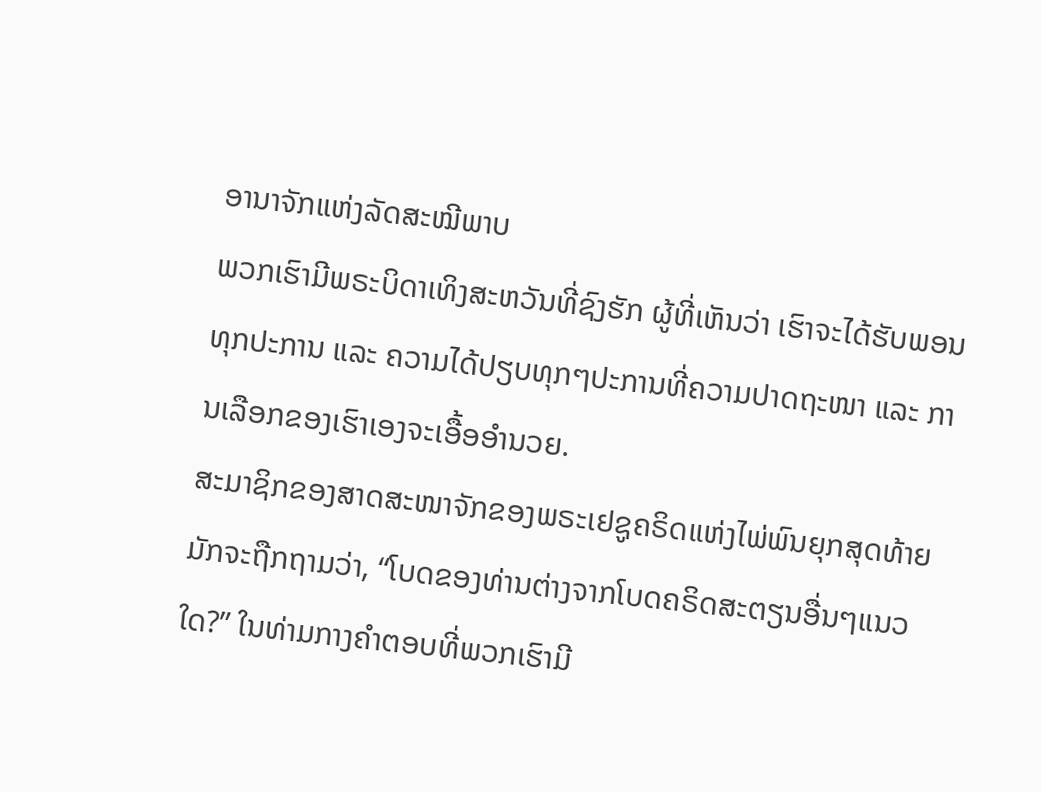ອານາຈັກແຫ່ງລັດສະໝີພາບ
ພວກເຮົາມີພຣະບິດາເທິງສະຫວັນທີ່ຊົງຮັກ ຜູ້ທີ່ເຫັນວ່າ ເຮົາຈະໄດ້ຮັບພອນທຸກປະການ ແລະ ຄວາມໄດ້ປຽບທຸກໆປະການທີ່ຄວາມປາດຖະໜາ ແລະ ການເລືອກຂອງເຮົາເອງຈະເອື້ອອຳນວຍ.
ສະມາຊິກຂອງສາດສະໜາຈັກຂອງພຣະເຢຊູຄຣິດແຫ່ງໄພ່ພົນຍຸກສຸດທ້າຍມັກຈະຖືກຖາມວ່າ, “ໂບດຂອງທ່ານຕ່າງຈາກໂບດຄຣິດສະຕຽນອື່ນໆແນວໃດ?” ໃນທ່າມກາງຄຳຕອບທີ່ພວກເຮົາມີ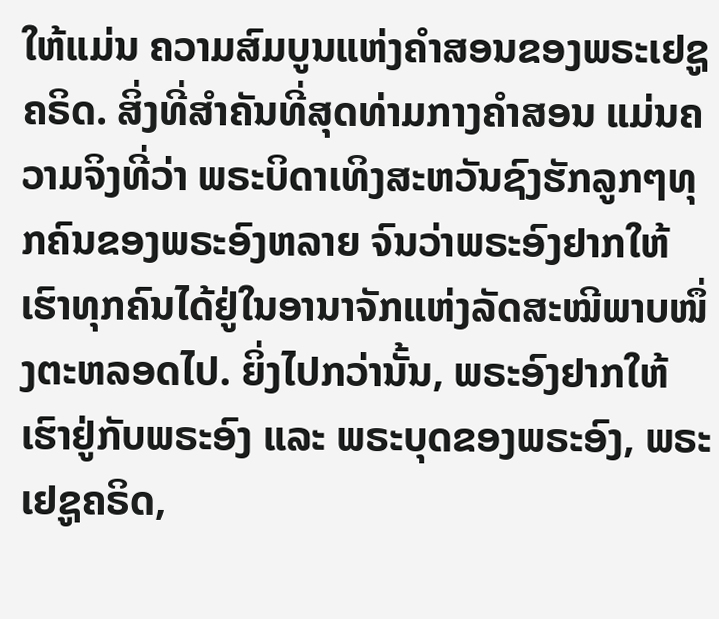ໃຫ້ແມ່ນ ຄວາມສົມບູນແຫ່ງຄຳສອນຂອງພຣະເຢຊູຄຣິດ. ສິ່ງທີ່ສຳຄັນທີ່ສຸດທ່າມກາງຄຳສອນ ແມ່ນຄວາມຈິງທີ່ວ່າ ພຣະບິດາເທິງສະຫວັນຊົງຮັກລູກໆທຸກຄົນຂອງພຣະອົງຫລາຍ ຈົນວ່າພຣະອົງຢາກໃຫ້ເຮົາທຸກຄົນໄດ້ຢູ່ໃນອານາຈັກແຫ່ງລັດສະໝີພາບໜຶ່ງຕະຫລອດໄປ. ຍິ່ງໄປກວ່ານັ້ນ, ພຣະອົງຢາກໃຫ້ເຮົາຢູ່ກັບພຣະອົງ ແລະ ພຣະບຸດຂອງພຣະອົງ, ພຣະເຢຊູຄຣິດ,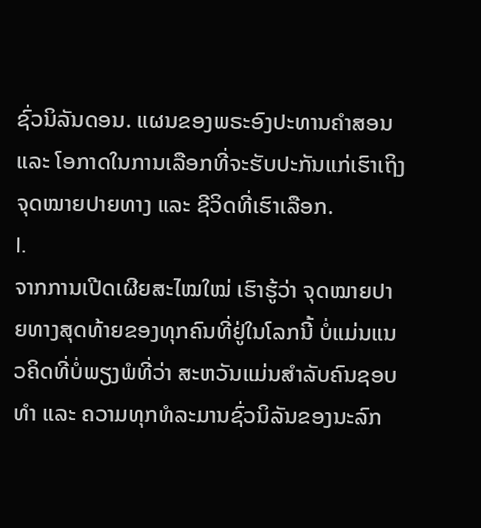ຊົ່ວນິລັນດອນ. ແຜນຂອງພຣະອົງປະທານຄຳສອນ ແລະ ໂອກາດໃນການເລືອກທີ່ຈະຮັບປະກັນແກ່ເຮົາເຖິງຈຸດໝາຍປາຍທາງ ແລະ ຊີວິດທີ່ເຮົາເລືອກ.
I.
ຈາກການເປີດເຜີຍສະໄໝໃໝ່ ເຮົາຮູ້ວ່າ ຈຸດໝາຍປາຍທາງສຸດທ້າຍຂອງທຸກຄົນທີ່ຢູ່ໃນໂລກນີ້ ບໍ່ແມ່ນແນວຄິດທີ່ບໍ່ພຽງພໍທີ່ວ່າ ສະຫວັນແມ່ນສຳລັບຄົນຊອບທຳ ແລະ ຄວາມທຸກທໍລະມານຊົ່ວນິລັນຂອງນະລົກ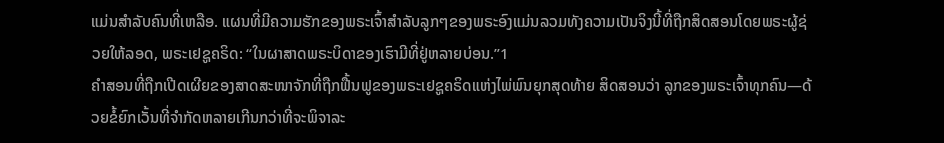ແມ່ນສຳລັບຄົນທີ່ເຫລືອ. ແຜນທີ່ມີຄວາມຮັກຂອງພຣະເຈົ້າສຳລັບລູກໆຂອງພຣະອົງແມ່ນລວມທັງຄວາມເປັນຈິງນີ້ທີ່ຖືກສິດສອນໂດຍພຣະຜູ້ຊ່ວຍໃຫ້ລອດ, ພຣະເຢຊູຄຣິດ: “ໃນຜາສາດພຣະບິດາຂອງເຮົາມີທີ່ຢູ່ຫລາຍບ່ອນ.”1
ຄຳສອນທີ່ຖືກເປີດເຜີຍຂອງສາດສະໜາຈັກທີ່ຖືກຟື້ນຟູຂອງພຣະເຢຊູຄຣິດແຫ່ງໄພ່ພົນຍຸກສຸດທ້າຍ ສິດສອນວ່າ ລູກຂອງພຣະເຈົ້າທຸກຄົນ—ດ້ວຍຂໍ້ຍົກເວັ້ນທີ່ຈຳກັດຫລາຍເກີນກວ່າທີ່ຈະພິຈາລະ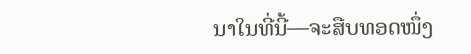ນາໃນທີ່ນີ້—ຈະສືບທອດໜຶ່ງ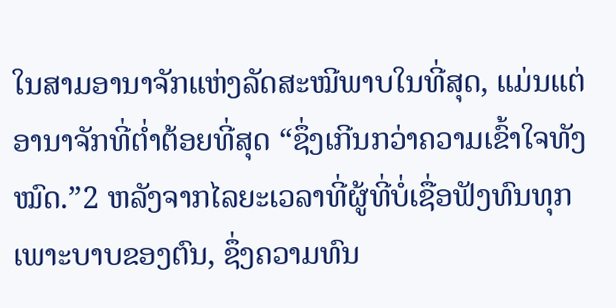ໃນສາມອານາຈັກແຫ່ງລັດສະໝີພາບໃນທີ່ສຸດ, ແມ່ນແຕ່ອານາຈັກທີ່ຕໍ່າຕ້ອຍທີ່ສຸດ “ຊຶ່ງເກີນກວ່າຄວາມເຂົ້າໃຈທັງໝົດ.”2 ຫລັງຈາກໄລຍະເວລາທີ່ຜູ້ທີ່ບໍ່ເຊື່ອຟັງທົນທຸກເພາະບາບຂອງຕົນ, ຊຶ່ງຄວາມທົນ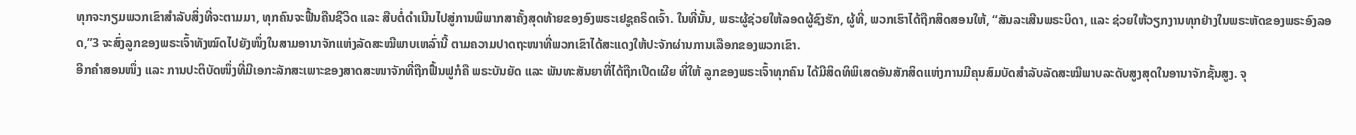ທຸກຈະກຽມພວກເຂົາສຳລັບສິ່ງທີ່ຈະຕາມມາ, ທຸກຄົນຈະຟື້ນຄືນຊີວິດ ແລະ ສືບຕໍ່ດຳເນີນໄປສູ່ການພິພາກສາຄັ້ງສຸດທ້າຍຂອງອົງພຣະເຢຊູຄຣິດເຈົ້າ. ໃນທີ່ນັ້ນ, ພຣະຜູ້ຊ່ວຍໃຫ້ລອດຜູ້ຊົງຮັກ, ຜູ້ທີ່, ພວກເຮົາໄດ້ຖືກສິດສອນໃຫ້, “ສັນລະເສີນພຣະບິດາ, ແລະ ຊ່ວຍໃຫ້ວຽກງານທຸກຢ່າງໃນພຣະຫັດຂອງພຣະອົງລອດ,”3 ຈະສົ່ງລູກຂອງພຣະເຈົ້າທັງໝົດໄປຍັງໜຶ່ງໃນສາມອານາຈັກແຫ່ງລັດສະໝີພາບເຫລົ່ານີ້ ຕາມຄວາມປາດຖະໜາທີ່ພວກເຂົາໄດ້ສະແດງໃຫ້ປະຈັກຜ່ານການເລືອກຂອງພວກເຂົາ.
ອີກຄຳສອນໜຶ່ງ ແລະ ການປະຕິບັດໜຶ່ງທີ່ມີເອກະລັກສະເພາະຂອງສາດສະໜາຈັກທີ່ຖືກຟື້ນຟູກໍຄື ພຣະບັນຍັດ ແລະ ພັນທະສັນຍາທີ່ໄດ້ຖືກເປີດເຜີຍ ທີ່ໃຫ້ ລູກຂອງພຣະເຈົ້າທຸກຄົນ ໄດ້ມີສິດທິພິເສດອັນສັກສິດແຫ່ງການມີຄຸນສົມບັດສຳລັບລັດສະໝີພາບລະດັບສູງສຸດໃນອານາຈັກຊັ້ນສູງ. ຈຸ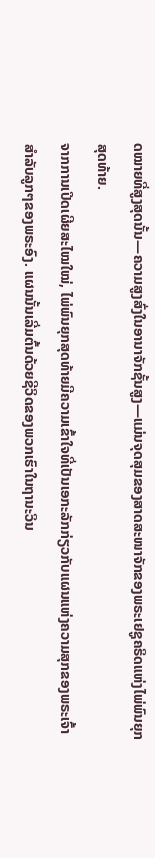ດໝາຍທີ່ສູງສຸດນັ້ນ—ຄວາມສູງສົ່ງໃນອານາຈັກຊັ້ນສູງ—ແມ່ນຈຸດສຸມຂອງສາດສະໜາຈັກຂອງພຣະເຢຊູຄຣິດແຫ່ງໄພ່ພົນຍຸກສຸດທ້າຍ.
ຈາກການເປີດເຜີຍສະໄໝໃໝ່, ໄພ່ພົນຍຸກສຸດທ້າຍມີຄວາມເຂົ້າໃຈທີ່ເປັນເອກະລັກກ່ຽວກັບແຜນແຫ່ງຄວາມສຸກຂອງພຣະເຈົ້າສຳລັບລູກໆຂອງພຣະອົງ. ແຜນນັ້ນເລີ່ມຕົ້ນດ້ວຍຊີວິດຂອງພວກເຮົາໃນຖານະວິນ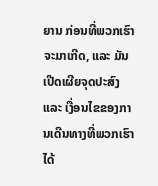ຍານ ກ່ອນທີ່ພວກເຮົາຈະມາເກີດ, ແລະ ມັນເປີດເຜີຍຈຸດປະສົງ ແລະ ເງື່ອນໄຂຂອງການເດີນທາງທີ່ພວກເຮົາໄດ້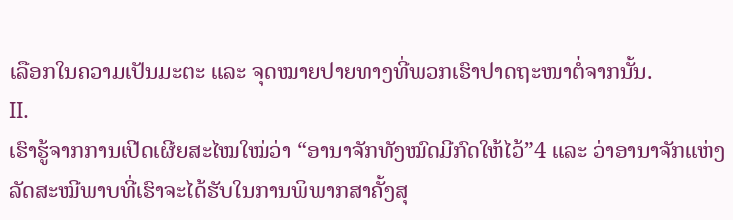ເລືອກໃນຄວາມເປັນມະຕະ ແລະ ຈຸດໝາຍປາຍທາງທີ່ພວກເຮົາປາດຖະໜາຕໍ່ຈາກນັ້ນ.
II.
ເຮົາຮູ້ຈາກການເປີດເຜີຍສະໄໝໃໝ່ວ່າ “ອານາຈັກທັງໝົດມີກົດໃຫ້ໄວ້”4 ແລະ ວ່າອານາຈັກແຫ່ງລັດສະໝີພາບທີ່ເຮົາຈະໄດ້ຮັບໃນການພິພາກສາຄັ້ງສຸ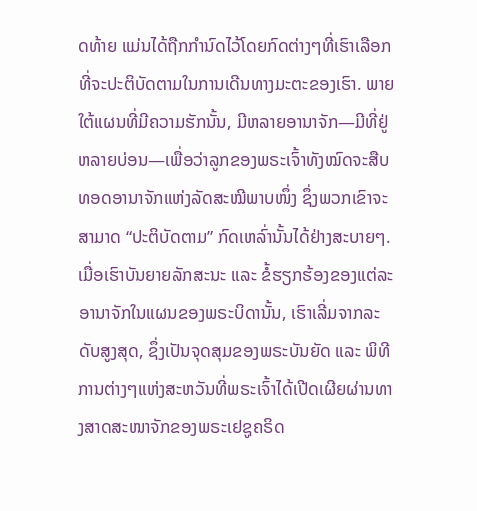ດທ້າຍ ແມ່ນໄດ້ຖືກກຳນົດໄວ້ໂດຍກົດຕ່າງໆທີ່ເຮົາເລືອກທີ່ຈະປະຕິບັດຕາມໃນການເດີນທາງມະຕະຂອງເຮົາ. ພາຍໃຕ້ແຜນທີ່ມີຄວາມຮັກນັ້ນ, ມີຫລາຍອານາຈັກ—ມີທີ່ຢູ່ຫລາຍບ່ອນ—ເພື່ອວ່າລູກຂອງພຣະເຈົ້າທັງໝົດຈະສືບທອດອານາຈັກແຫ່ງລັດສະໝີພາບໜຶ່ງ ຊຶ່ງພວກເຂົາຈະສາມາດ “ປະຕິບັດຕາມ” ກົດເຫລົ່ານັ້ນໄດ້ຢ່າງສະບາຍໆ.
ເມື່ອເຮົາບັນຍາຍລັກສະນະ ແລະ ຂໍ້ຮຽກຮ້ອງຂອງແຕ່ລະອານາຈັກໃນແຜນຂອງພຣະບິດານັ້ນ, ເຮົາເລີ່ມຈາກລະດັບສູງສຸດ, ຊຶ່ງເປັນຈຸດສຸມຂອງພຣະບັນຍັດ ແລະ ພິທີການຕ່າງໆແຫ່ງສະຫວັນທີ່ພຣະເຈົ້າໄດ້ເປີດເຜີຍຜ່ານທາງສາດສະໜາຈັກຂອງພຣະເຢຊູຄຣິດ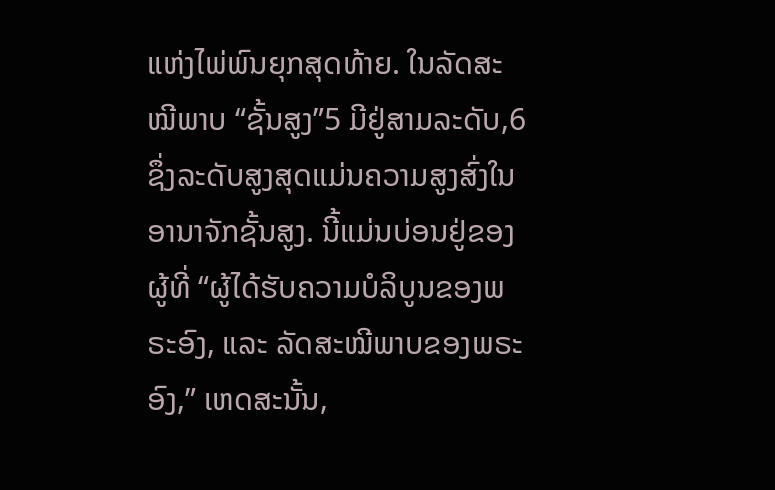ແຫ່ງໄພ່ພົນຍຸກສຸດທ້າຍ. ໃນລັດສະໝີພາບ “ຊັ້ນສູງ”5 ມີຢູ່ສາມລະດັບ,6 ຊຶ່ງລະດັບສູງສຸດແມ່ນຄວາມສູງສົ່ງໃນອານາຈັກຊັ້ນສູງ. ນີ້ແມ່ນບ່ອນຢູ່ຂອງຜູ້ທີ່ “ຜູ້ໄດ້ຮັບຄວາມບໍລິບູນຂອງພຣະອົງ, ແລະ ລັດສະໝີພາບຂອງພຣະອົງ,” ເຫດສະນັ້ນ,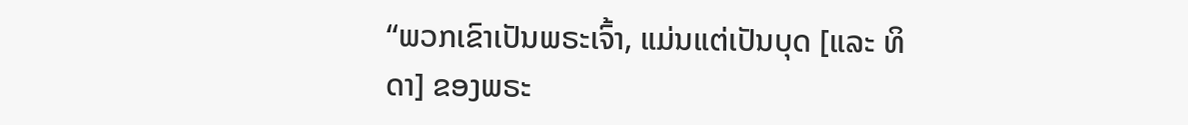“ພວກເຂົາເປັນພຣະເຈົ້າ, ແມ່ນແຕ່ເປັນບຸດ [ແລະ ທິດາ] ຂອງພຣະ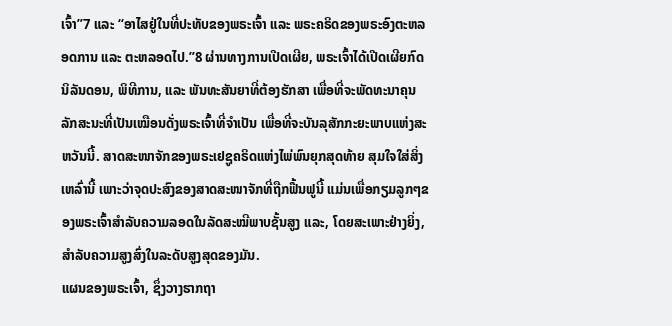ເຈົ້າ”7 ແລະ “ອາໄສຢູ່ໃນທີ່ປະທັບຂອງພຣະເຈົ້າ ແລະ ພຣະຄຣິດຂອງພຣະອົງຕະຫລອດການ ແລະ ຕະຫລອດໄປ.”8 ຜ່ານທາງການເປີດເຜີຍ, ພຣະເຈົ້າໄດ້ເປີດເຜີຍກົດນິລັນດອນ, ພິທີການ, ແລະ ພັນທະສັນຍາທີ່ຕ້ອງຮັກສາ ເພື່ອທີ່ຈະພັດທະນາຄຸນລັກສະນະທີ່ເປັນເໝືອນດັ່ງພຣະເຈົ້າທີ່ຈຳເປັນ ເພື່ອທີ່ຈະບັນລຸສັກກະຍະພາບແຫ່ງສະຫວັນນີ້. ສາດສະໜາຈັກຂອງພຣະເຢຊູຄຣິດແຫ່ງໄພ່ພົນຍຸກສຸດທ້າຍ ສຸມໃຈໃສ່ສິ່ງເຫລົ່ານີ້ ເພາະວ່າຈຸດປະສົງຂອງສາດສະໜາຈັກທີ່ຖືກຟື້ນຟູນີ້ ແມ່ນເພື່ອກຽມລູກໆຂອງພຣະເຈົ້າສຳລັບຄວາມລອດໃນລັດສະໝີພາບຊັ້ນສູງ ແລະ, ໂດຍສະເພາະຢ່າງຍິ່ງ, ສຳລັບຄວາມສູງສົ່ງໃນລະດັບສູງສຸດຂອງມັນ.
ແຜນຂອງພຣະເຈົ້າ, ຊຶ່ງວາງຮາກຖາ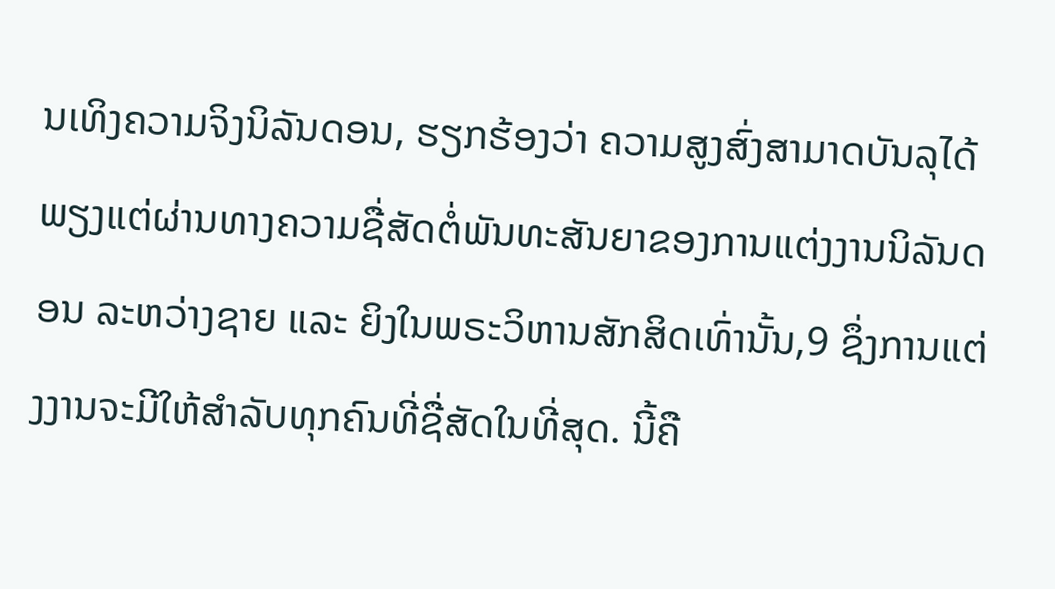ນເທິງຄວາມຈິງນິລັນດອນ, ຮຽກຮ້ອງວ່າ ຄວາມສູງສົ່ງສາມາດບັນລຸໄດ້ພຽງແຕ່ຜ່ານທາງຄວາມຊື່ສັດຕໍ່ພັນທະສັນຍາຂອງການແຕ່ງງານນິລັນດອນ ລະຫວ່າງຊາຍ ແລະ ຍິງໃນພຣະວິຫານສັກສິດເທົ່ານັ້ນ,9 ຊຶ່ງການແຕ່ງງານຈະມີໃຫ້ສຳລັບທຸກຄົນທີ່ຊື່ສັດໃນທີ່ສຸດ. ນີ້ຄື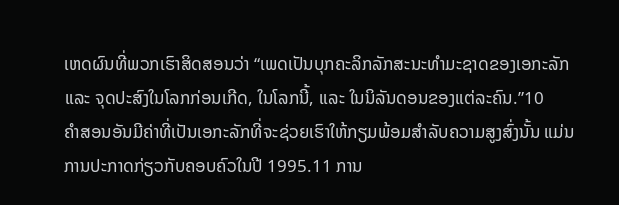ເຫດຜົນທີ່ພວກເຮົາສິດສອນວ່າ “ເພດເປັນບຸກຄະລິກລັກສະນະທຳມະຊາດຂອງເອກະລັກ ແລະ ຈຸດປະສົງໃນໂລກກ່ອນເກີດ, ໃນໂລກນີ້, ແລະ ໃນນິລັນດອນຂອງແຕ່ລະຄົນ.”10
ຄຳສອນອັນມີຄ່າທີ່ເປັນເອກະລັກທີ່ຈະຊ່ວຍເຮົາໃຫ້ກຽມພ້ອມສຳລັບຄວາມສູງສົ່ງນັ້ນ ແມ່ນ ການປະກາດກ່ຽວກັບຄອບຄົວໃນປີ 1995.11 ການ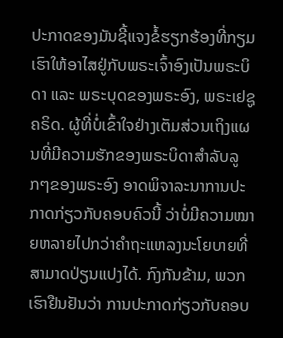ປະກາດຂອງມັນຊີ້ແຈງຂໍ້ຮຽກຮ້ອງທີ່ກຽມເຮົາໃຫ້ອາໄສຢູ່ກັບພຣະເຈົ້າອົງເປັນພຣະບິດາ ແລະ ພຣະບຸດຂອງພຣະອົງ, ພຣະເຢຊູຄຣິດ. ຜູ້ທີ່ບໍ່ເຂົ້າໃຈຢ່າງເຕັມສ່ວນເຖິງແຜນທີ່ມີຄວາມຮັກຂອງພຣະບິດາສຳລັບລູກໆຂອງພຣະອົງ ອາດພິຈາລະນາການປະກາດກ່ຽວກັບຄອບຄົວນີ້ ວ່າບໍ່ມີຄວາມໝາຍຫລາຍໄປກວ່າຄຳຖະແຫລງນະໂຍບາຍທີ່ສາມາດປ່ຽນແປງໄດ້. ກົງກັນຂ້າມ, ພວກເຮົາຢືນຢັນວ່າ ການປະກາດກ່ຽວກັບຄອບ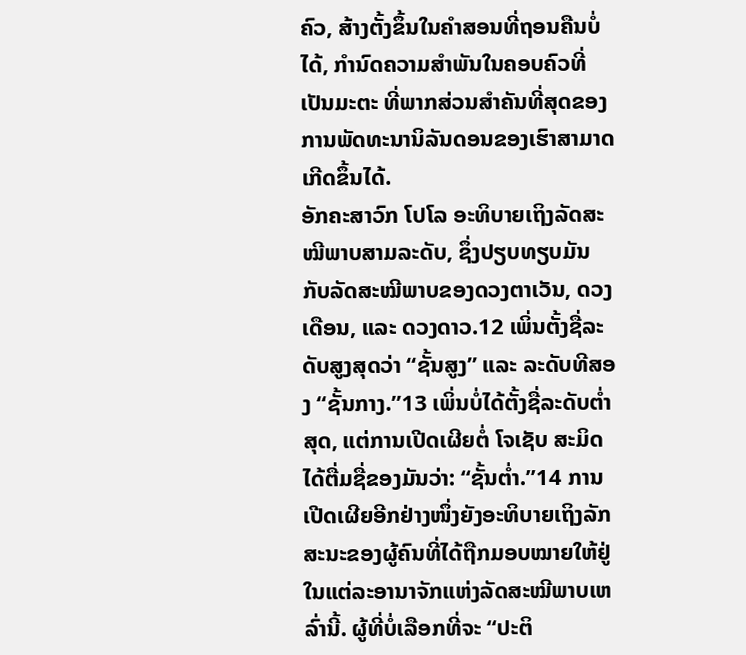ຄົວ, ສ້າງຕັ້ງຂຶ້ນໃນຄຳສອນທີ່ຖອນຄືນບໍ່ໄດ້, ກຳນົດຄວາມສຳພັນໃນຄອບຄົວທີ່ເປັນມະຕະ ທີ່ພາກສ່ວນສຳຄັນທີ່ສຸດຂອງການພັດທະນານິລັນດອນຂອງເຮົາສາມາດເກີດຂຶ້ນໄດ້.
ອັກຄະສາວົກ ໂປໂລ ອະທິບາຍເຖິງລັດສະໝີພາບສາມລະດັບ, ຊຶ່ງປຽບທຽບມັນກັບລັດສະໝີພາບຂອງດວງຕາເວັນ, ດວງເດືອນ, ແລະ ດວງດາວ.12 ເພິ່ນຕັ້ງຊື່ລະດັບສູງສຸດວ່າ “ຊັ້ນສູງ” ແລະ ລະດັບທີສອງ “ຊັ້ນກາງ.”13 ເພິ່ນບໍ່ໄດ້ຕັ້ງຊື່ລະດັບຕໍ່າສຸດ, ແຕ່ການເປີດເຜີຍຕໍ່ ໂຈເຊັບ ສະມິດ ໄດ້ຕື່ມຊື່ຂອງມັນວ່າ: “ຊັ້ນຕໍ່າ.”14 ການເປີດເຜີຍອີກຢ່າງໜຶ່ງຍັງອະທິບາຍເຖິງລັກສະນະຂອງຜູ້ຄົນທີ່ໄດ້ຖືກມອບໝາຍໃຫ້ຢູ່ໃນແຕ່ລະອານາຈັກແຫ່ງລັດສະໝີພາບເຫລົ່ານີ້. ຜູ້ທີ່ບໍ່ເລືອກທີ່ຈະ “ປະຕິ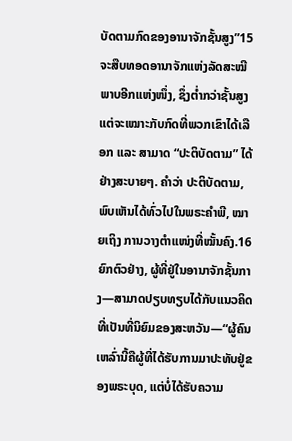ບັດຕາມກົດຂອງອານາຈັກຊັ້ນສູງ”15 ຈະສືບທອດອານາຈັກແຫ່ງລັດສະໝີພາບອີກແຫ່ງໜຶ່ງ, ຊຶ່ງຕໍ່າກວ່າຊັ້ນສູງ ແຕ່ຈະເໝາະກັບກົດທີ່ພວກເຂົາໄດ້ເລືອກ ແລະ ສາມາດ “ປະຕິບັດຕາມ” ໄດ້ຢ່າງສະບາຍໆ. ຄຳວ່າ ປະຕິບັດຕາມ, ພົບເຫັນໄດ້ທົ່ວໄປໃນພຣະຄຳພີ, ໝາຍເຖິງ ການວາງຕໍາແໜ່ງທີ່ໝັ້ນຄົງ.16 ຍົກຕົວຢ່າງ, ຜູ້ທີ່ຢູ່ໃນອານາຈັກຊັ້ນກາງ—ສາມາດປຽບທຽບໄດ້ກັບແນວຄິດທີ່ເປັນທີ່ນິຍົມຂອງສະຫວັນ—“ຜູ້ຄົນເຫລົ່ານີ້ຄືຜູ້ທີ່ໄດ້ຮັບການມາປະທັບຢູ່ຂອງພຣະບຸດ, ແຕ່ບໍ່ໄດ້ຮັບຄວາມ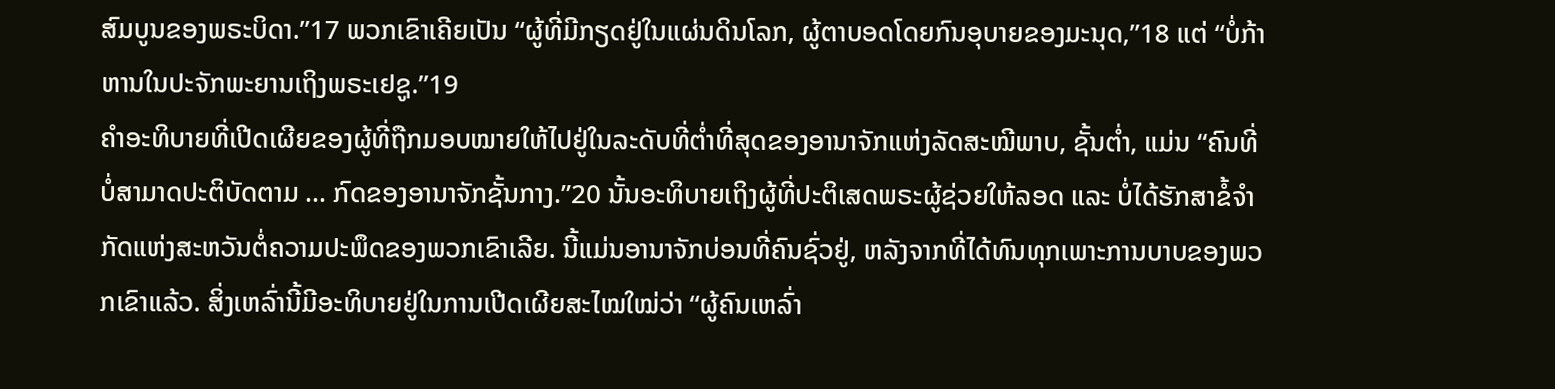ສົມບູນຂອງພຣະບິດາ.”17 ພວກເຂົາເຄີຍເປັນ “ຜູ້ທີ່ມີກຽດຢູ່ໃນແຜ່ນດິນໂລກ, ຜູ້ຕາບອດໂດຍກົນອຸບາຍຂອງມະນຸດ,”18 ແຕ່ “ບໍ່ກ້າຫານໃນປະຈັກພະຍານເຖິງພຣະເຢຊູ.”19
ຄຳອະທິບາຍທີ່ເປີດເຜີຍຂອງຜູ້ທີ່ຖືກມອບໝາຍໃຫ້ໄປຢູ່ໃນລະດັບທີ່ຕໍ່າທີ່ສຸດຂອງອານາຈັກແຫ່ງລັດສະໝີພາບ, ຊັ້ນຕໍ່າ, ແມ່ນ “ຄົນທີ່ບໍ່ສາມາດປະຕິບັດຕາມ … ກົດຂອງອານາຈັກຊັ້ນກາງ.”20 ນັ້ນອະທິບາຍເຖິງຜູ້ທີ່ປະຕິເສດພຣະຜູ້ຊ່ວຍໃຫ້ລອດ ແລະ ບໍ່ໄດ້ຮັກສາຂໍ້ຈຳກັດແຫ່ງສະຫວັນຕໍ່ຄວາມປະພຶດຂອງພວກເຂົາເລີຍ. ນີ້ແມ່ນອານາຈັກບ່ອນທີ່ຄົນຊົ່ວຢູ່, ຫລັງຈາກທີ່ໄດ້ທົນທຸກເພາະການບາບຂອງພວກເຂົາແລ້ວ. ສິ່ງເຫລົ່ານີ້ມີອະທິບາຍຢູ່ໃນການເປີດເຜີຍສະໄໝໃໝ່ວ່າ “ຜູ້ຄົນເຫລົ່າ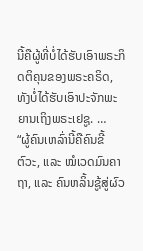ນີ້ຄືຜູ້ທີ່ບໍ່ໄດ້ຮັບເອົາພຣະກິດຕິຄຸນຂອງພຣະຄຣິດ, ທັງບໍ່ໄດ້ຮັບເອົາປະຈັກພະຍານເຖິງພຣະເຢຊູ. …
“ຜູ້ຄົນເຫລົ່ານີ້ຄືຄົນຂີ້ຕົວະ, ແລະ ໝໍເວດມົນຄາຖາ, ແລະ ຄົນຫລິ້ນຊູ້ສູ່ຜົວ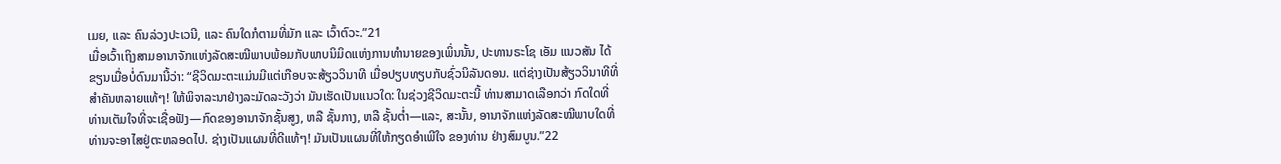ເມຍ, ແລະ ຄົນລ່ວງປະເວນີ, ແລະ ຄົນໃດກໍຕາມທີ່ມັກ ແລະ ເວົ້າຕົວະ.”21
ເມື່ອເວົ້າເຖິງສາມອານາຈັກແຫ່ງລັດສະໝີພາບພ້ອມກັບພາບນິມິດແຫ່ງການທຳນາຍຂອງເພິ່ນນັ້ນ, ປະທານຣະໂຊ ເອັມ ແນວສັນ ໄດ້ຂຽນເມື່ອບໍ່ດົນມານີ້ວ່າ: “ຊີວິດມະຕະແມ່ນມີແຕ່ເກືອບຈະສ້ຽວວິນາທີ ເມື່ອປຽບທຽບກັບຊົ່ວນິລັນດອນ. ແຕ່ຊ່າງເປັນສ້ຽວວິນາທີທີ່ສຳຄັນຫລາຍແທ້ໆ! ໃຫ້ພິຈາລະນາຢ່າງລະມັດລະວັງວ່າ ມັນເຮັດເປັນແນວໃດ: ໃນຊ່ວງຊີວິດມະຕະນີ້ ທ່ານສາມາດເລືອກວ່າ ກົດໃດທີ່ທ່ານເຕັມໃຈທີ່ຈະເຊື່ອຟັງ—ກົດຂອງອານາຈັກຊັ້ນສູງ, ຫລື ຊັ້ນກາງ, ຫລື ຊັ້ນຕ່ຳ—ແລະ, ສະນັ້ນ, ອານາຈັກແຫ່ງລັດສະໝີພາບໃດທີ່ທ່ານຈະອາໄສຢູ່ຕະຫລອດໄປ. ຊ່າງເປັນແຜນທີ່ດີແທ້ໆ! ມັນເປັນແຜນທີ່ໃຫ້ກຽດອຳເພີໃຈ ຂອງທ່ານ ຢ່າງສົມບູນ.”22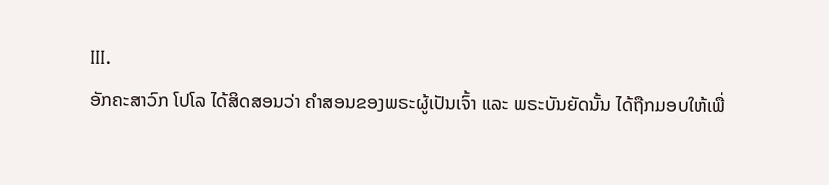III.
ອັກຄະສາວົກ ໂປໂລ ໄດ້ສິດສອນວ່າ ຄຳສອນຂອງພຣະຜູ້ເປັນເຈົ້າ ແລະ ພຣະບັນຍັດນັ້ນ ໄດ້ຖືກມອບໃຫ້ເພື່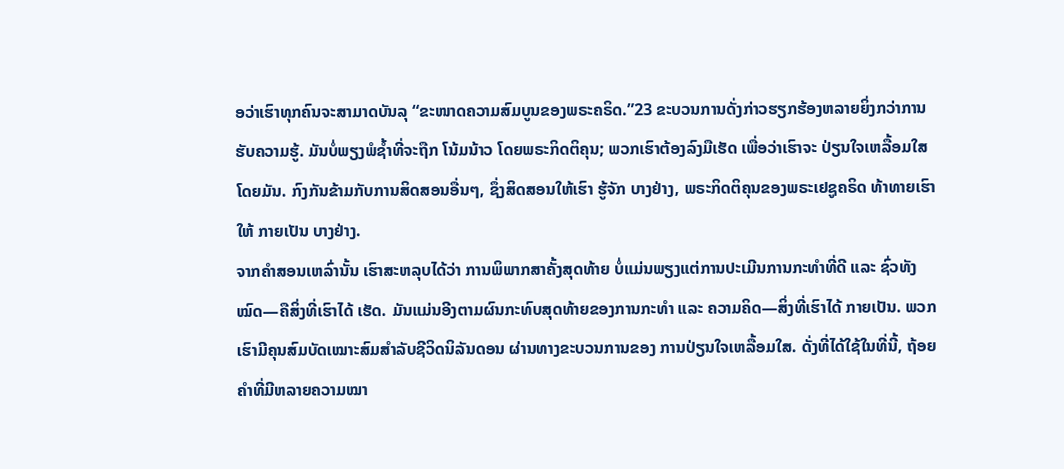ອວ່າເຮົາທຸກຄົນຈະສາມາດບັນລຸ “ຂະໜາດຄວາມສົມບູນຂອງພຣະຄຣິດ.”23 ຂະບວນການດັ່ງກ່າວຮຽກຮ້ອງຫລາຍຍິ່ງກວ່າການຮັບຄວາມຮູ້. ມັນບໍ່ພຽງພໍຊໍ້າທີ່ຈະຖືກ ໂນ້ມນ້າວ ໂດຍພຣະກິດຕິຄຸນ; ພວກເຮົາຕ້ອງລົງມືເຮັດ ເພື່ອວ່າເຮົາຈະ ປ່ຽນໃຈເຫລື້ອມໃສ ໂດຍມັນ. ກົງກັນຂ້າມກັບການສິດສອນອື່ນໆ, ຊຶ່ງສິດສອນໃຫ້ເຮົາ ຮູ້ຈັກ ບາງຢ່າງ, ພຣະກິດຕິຄຸນຂອງພຣະເຢຊູຄຣິດ ທ້າທາຍເຮົາໃຫ້ ກາຍເປັນ ບາງຢ່າງ.
ຈາກຄຳສອນເຫລົ່ານັ້ນ ເຮົາສະຫລຸບໄດ້ວ່າ ການພິພາກສາຄັ້ງສຸດທ້າຍ ບໍ່ແມ່ນພຽງແຕ່ການປະເມີນການກະທຳທີ່ດີ ແລະ ຊົ່ວທັງໝົດ—ຄືສິ່ງທີ່ເຮົາໄດ້ ເຮັດ. ມັນແມ່ນອີງຕາມຜົນກະທົບສຸດທ້າຍຂອງການກະທຳ ແລະ ຄວາມຄິດ—ສິ່ງທີ່ເຮົາໄດ້ ກາຍເປັນ. ພວກເຮົາມີຄຸນສົມບັດເໝາະສົມສຳລັບຊີວິດນິລັນດອນ ຜ່ານທາງຂະບວນການຂອງ ການປ່ຽນໃຈເຫລື້ອມໃສ. ດັ່ງທີ່ໄດ້ໃຊ້ໃນທີ່ນີ້, ຖ້ອຍຄຳທີ່ມີຫລາຍຄວາມໝາ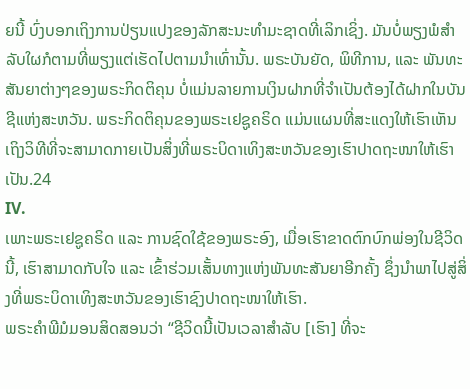ຍນີ້ ບົ່ງບອກເຖິງການປ່ຽນແປງຂອງລັກສະນະທຳມະຊາດທີ່ເລິກເຊິ່ງ. ມັນບໍ່ພຽງພໍສຳລັບໃຜກໍຕາມທີ່ພຽງແຕ່ເຮັດໄປຕາມນຳເທົ່ານັ້ນ. ພຣະບັນຍັດ, ພິທີການ, ແລະ ພັນທະສັນຍາຕ່າງໆຂອງພຣະກິດຕິຄຸນ ບໍ່ແມ່ນລາຍການເງິນຝາກທີ່ຈຳເປັນຕ້ອງໄດ້ຝາກໃນບັນຊີແຫ່ງສະຫວັນ. ພຣະກິດຕິຄຸນຂອງພຣະເຢຊູຄຣິດ ແມ່ນແຜນທີ່ສະແດງໃຫ້ເຮົາເຫັນເຖິງວິທີທີ່ຈະສາມາດກາຍເປັນສິ່ງທີ່ພຣະບິດາເທິງສະຫວັນຂອງເຮົາປາດຖະໜາໃຫ້ເຮົາເປັນ.24
IV.
ເພາະພຣະເຢຊູຄຣິດ ແລະ ການຊົດໃຊ້ຂອງພຣະອົງ, ເມື່ອເຮົາຂາດຕົກບົກພ່ອງໃນຊີວິດນີ້, ເຮົາສາມາດກັບໃຈ ແລະ ເຂົ້າຮ່ວມເສັ້ນທາງແຫ່ງພັນທະສັນຍາອີກຄັ້ງ ຊຶ່ງນຳພາໄປສູ່ສິ່ງທີ່ພຣະບິດາເທິງສະຫວັນຂອງເຮົາຊົງປາດຖະໜາໃຫ້ເຮົາ.
ພຣະຄຳພີມໍມອນສິດສອນວ່າ “ຊີວິດນີ້ເປັນເວລາສຳລັບ [ເຮົາ] ທີ່ຈະ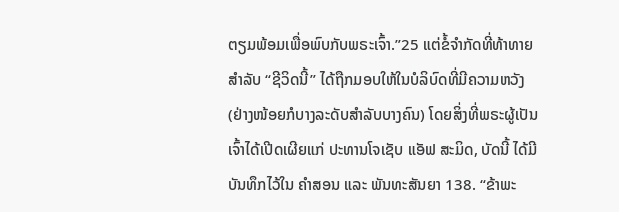ຕຽມພ້ອມເພື່ອພົບກັບພຣະເຈົ້າ.”25 ແຕ່ຂໍ້ຈຳກັດທີ່ທ້າທາຍສຳລັບ “ຊີວິດນີ້” ໄດ້ຖືກມອບໃຫ້ໃນບໍລິບົດທີ່ມີຄວາມຫວັງ (ຢ່າງໜ້ອຍກໍບາງລະດັບສຳລັບບາງຄົນ) ໂດຍສິ່ງທີ່ພຣະຜູ້ເປັນເຈົ້າໄດ້ເປີດເຜີຍແກ່ ປະທານໂຈເຊັບ ແອັຟ ສະມິດ, ບັດນີ້ ໄດ້ມີບັນທຶກໄວ້ໃນ ຄຳສອນ ແລະ ພັນທະສັນຍາ 138. “ຂ້າພະ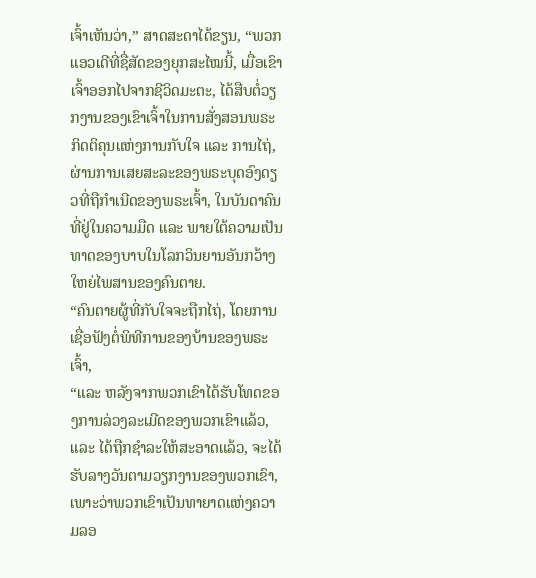ເຈົ້າເຫັນວ່າ,” ສາດສະດາໄດ້ຂຽນ, “ພວກແອວເດີທີ່ຊື່ສັດຂອງຍຸກສະໄໝນີ້, ເມື່ອເຂົາເຈົ້າອອກໄປຈາກຊີວິດມະຕະ, ໄດ້ສືບຕໍ່ວຽກງານຂອງເຂົາເຈົ້າໃນການສັ່ງສອນພຣະກິດຕິຄຸນແຫ່ງການກັບໃຈ ແລະ ການໄຖ່, ຜ່ານການເສຍສະລະຂອງພຣະບຸດອົງດຽວທີ່ຖືກຳເນີດຂອງພຣະເຈົ້າ, ໃນບັນດາຄົນທີ່ຢູ່ໃນຄວາມມືດ ແລະ ພາຍໃຕ້ຄວາມເປັນທາດຂອງບາບໃນໂລກວິນຍານອັນກວ້າງໃຫຍ່ໄພສານຂອງຄົນຕາຍ.
“ຄົນຕາຍຜູ້ທີ່ກັບໃຈຈະຖືກໄຖ່, ໂດຍການເຊື່ອຟັງຕໍ່ພິທີການຂອງບ້ານຂອງພຣະເຈົ້າ,
“ແລະ ຫລັງຈາກພວກເຂົາໄດ້ຮັບໂທດຂອງການລ່ວງລະເມີດຂອງພວກເຂົາແລ້ວ, ແລະ ໄດ້ຖືກຊຳລະໃຫ້ສະອາດແລ້ວ, ຈະໄດ້ຮັບລາງວັນຕາມວຽກງານຂອງພວກເຂົາ, ເພາະວ່າພວກເຂົາເປັນທາຍາດແຫ່ງຄວາມລອ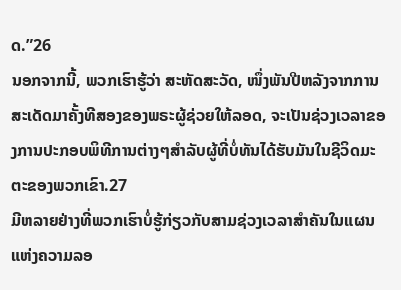ດ.”26
ນອກຈາກນີ້, ພວກເຮົາຮູ້ວ່າ ສະຫັດສະວັດ, ໜຶ່ງພັນປີຫລັງຈາກການສະເດັດມາຄັ້ງທີສອງຂອງພຣະຜູ້ຊ່ວຍໃຫ້ລອດ, ຈະເປັນຊ່ວງເວລາຂອງການປະກອບພິທີການຕ່າງໆສຳລັບຜູ້ທີ່ບໍ່ທັນໄດ້ຮັບມັນໃນຊີວິດມະຕະຂອງພວກເຂົາ.27
ມີຫລາຍຢ່າງທີ່ພວກເຮົາບໍ່ຮູ້ກ່ຽວກັບສາມຊ່ວງເວລາສຳຄັນໃນແຜນແຫ່ງຄວາມລອ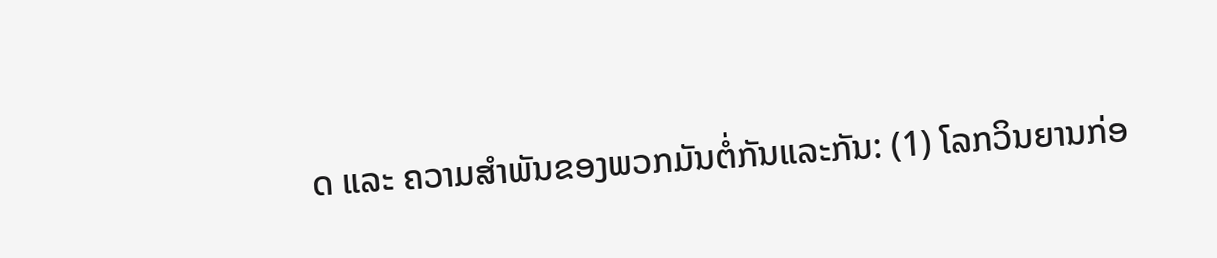ດ ແລະ ຄວາມສຳພັນຂອງພວກມັນຕໍ່ກັນແລະກັນ: (1) ໂລກວິນຍານກ່ອ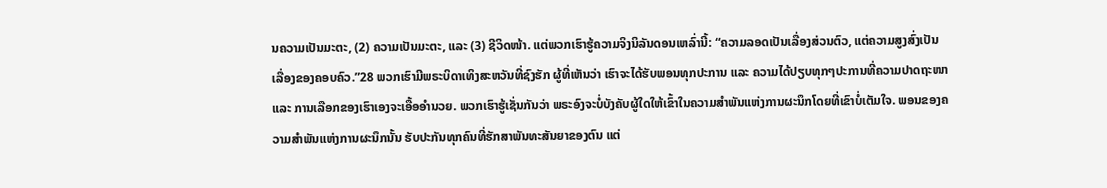ນຄວາມເປັນມະຕະ, (2) ຄວາມເປັນມະຕະ, ແລະ (3) ຊີວິດໜ້າ. ແຕ່ພວກເຮົາຮູ້ຄວາມຈິງນິລັນດອນເຫລົ່ານີ້: “ຄວາມລອດເປັນເລື່ອງສ່ວນຕົວ, ແຕ່ຄວາມສູງສົ່ງເປັນເລື່ອງຂອງຄອບຄົວ.”28 ພວກເຮົາມີພຣະບິດາເທິງສະຫວັນທີ່ຊົງຮັກ ຜູ້ທີ່ເຫັນວ່າ ເຮົາຈະໄດ້ຮັບພອນທຸກປະການ ແລະ ຄວາມໄດ້ປຽບທຸກໆປະການທີ່ຄວາມປາດຖະໜາ ແລະ ການເລືອກຂອງເຮົາເອງຈະເອື້ອອຳນວຍ. ພວກເຮົາຮູ້ເຊັ່ນກັນວ່າ ພຣະອົງຈະບໍ່ບັງຄັບຜູ້ໃດໃຫ້ເຂົ້າໃນຄວາມສຳພັນແຫ່ງການຜະນຶກໂດຍທີ່ເຂົາບໍ່ເຕັມໃຈ. ພອນຂອງຄວາມສຳພັນແຫ່ງການຜະນຶກນັ້ນ ຮັບປະກັນທຸກຄົນທີ່ຮັກສາພັນທະສັນຍາຂອງຕົນ ແຕ່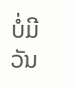ບໍ່ມີວັນ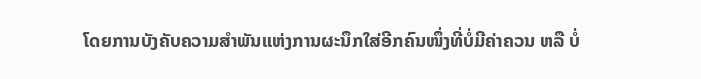ໂດຍການບັງຄັບຄວາມສຳພັນແຫ່ງການຜະນຶກໃສ່ອີກຄົນໜຶ່ງທີ່ບໍ່ມີຄ່າຄວນ ຫລື ບໍ່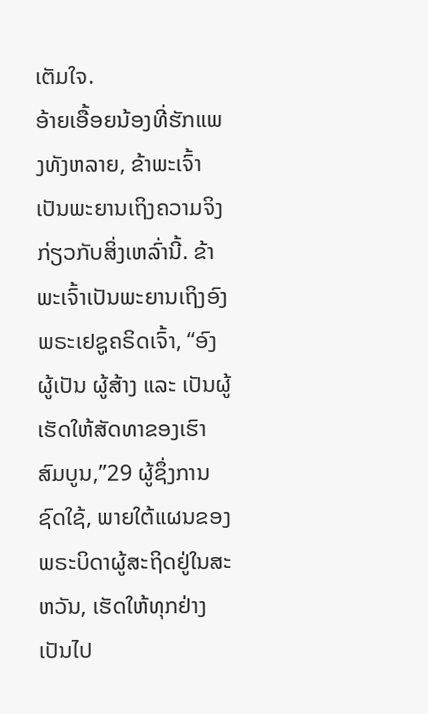ເຕັມໃຈ.
ອ້າຍເອື້ອຍນ້ອງທີ່ຮັກແພງທັງຫລາຍ, ຂ້າພະເຈົ້າເປັນພະຍານເຖິງຄວາມຈິງກ່ຽວກັບສິ່ງເຫລົ່ານີ້. ຂ້າພະເຈົ້າເປັນພະຍານເຖິງອົງພຣະເຢຊູຄຣິດເຈົ້າ, “ອົງຜູ້ເປັນ ຜູ້ສ້າງ ແລະ ເປັນຜູ້ເຮັດໃຫ້ສັດທາຂອງເຮົາສົມບູນ,”29 ຜູ້ຊຶ່ງການຊົດໃຊ້, ພາຍໃຕ້ແຜນຂອງພຣະບິດາຜູ້ສະຖິດຢູ່ໃນສະຫວັນ, ເຮັດໃຫ້ທຸກຢ່າງເປັນໄປ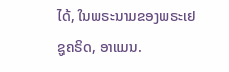ໄດ້, ໃນພຣະນາມຂອງພຣະເຢຊູຄຣິດ, ອາແມນ.